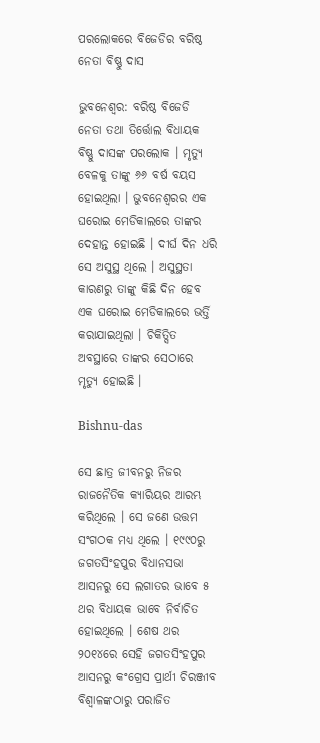ପରଲୋକରେ ବିଜେଡିର ବରିଷ୍ଠ ନେତା ବିଷ୍ଣୁ ଦାସ

ଭୁବନେଶ୍ୱର: ବରିଷ୍ଠ ବିଜେଡି ନେତା ତଥା ତିର୍ତ୍ତୋଲ ବିଧାୟକ ବିଷ୍ଣୁ ଦାସଙ୍କ ପରଲୋକ । ମୃତ୍ୟୁ ବେଳକୁ ତାଙ୍କୁ ୬୬ ବର୍ଷ ବୟସ ହୋଇଥିଲା । ଭୁବନେଶ୍ୱରର ଏକ ଘରୋଇ ମେଡିକାଲରେ ତାଙ୍କର ଦେହାନ୍ତ ହୋଇଛି । ଦୀର୍ଘ ଦିନ ଧରି ସେ ଅସୁସ୍ଥ ଥିଲେ । ଅସୁସ୍ଥତା କାରଣରୁ ତାଙ୍କୁ କିଛି ଦିନ ହେବ ଏକ ଘରୋଇ ମେଡିକାଲରେ ଭର୍ତ୍ତି କରାଯାଇଥିଲା । ଚିକିତ୍ସିତ ଅବସ୍ଥାରେ ତାଙ୍କର ସେଠାରେ ମୃତ୍ୟୁ ହୋଇଛି ।

Bishnu-das

ସେ ଛାତ୍ର ଜୀବନରୁ ନିଜର ରାଜନୈତିକ କ୍ୟାରିୟର ଆରମ୍ଭ କରିଥିଲେ । ସେ ଜଣେ ଉତ୍ତମ ସଂଗଠକ ମଧ୍ୟ ଥିଲେ । ୧୯୯୦ରୁ ଜଗତସିଂହପୁର ବିଧାନସଭା ଆସନରୁ ସେ ଲଗାତର ଭାବେ ୫ ଥର ବିଧାୟକ ଭାବେ ନିର୍ବାଚିତ ହୋଇଥିଲେ । ଶେଷ ଥର ୨୦୧୪ରେ ସେହି ଜଗତସିଂହପୁର ଆସନରୁ କଂଗ୍ରେସ ପ୍ରାର୍ଥୀ ଚିରଞ୍ଜୀବ ବିଶ୍ୱାଳଙ୍କଠାରୁ ପରାଜିତ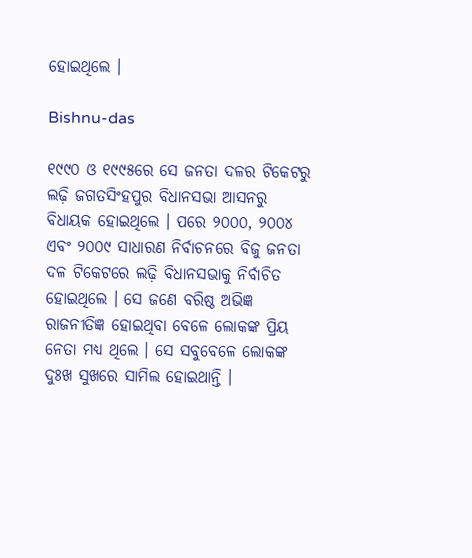ହୋଇଥିଲେ ।

Bishnu-das

୧୯୯୦ ଓ ୧୯୯୫ରେ ସେ ଜନତା ଦଳର ଟିକେଟରୁ ଲଢ଼ି ଜଗତସିଂହପୁର ବିଧାନସଭା ଆସନରୁ ବିଧାୟକ ହୋଇଥିଲେ । ପରେ ୨୦୦୦, ୨୦୦୪ ଏବଂ ୨୦୦୯ ସାଧାରଣ ନିର୍ବାଚନରେ ବିଜୁ ଜନତା ଦଳ ଟିକେଟରେ ଲଢ଼ି ବିଧାନସଭାକୁ ନିର୍ବାଚିତ ହୋଇଥିଲେ । ସେ ଜଣେ ବରିଷ୍ଠ ଅଭିଜ୍ଞ ରାଜନୀତିଜ୍ଞ ହୋଇଥିବା ବେଳେ ଲୋକଙ୍କ ପ୍ରିୟ ନେତା ମଧ୍ୟ ଥିଲେ । ସେ ସବୁବେଳେ ଲୋକଙ୍କ ଦୁଃଖ ସୁଖରେ ସାମିଲ ହୋଇଥାନ୍ତି ।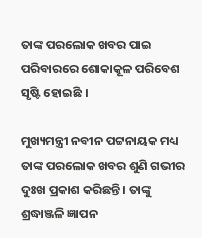ତାଙ୍କ ପରଲୋକ ଖବର ପାଇ ପରିବାରରେ ଶୋକାକୂଳ ପରିବେଶ ସୃଷ୍ଟି ହୋଇଛି ।

ମୁଖ୍ୟମନ୍ତ୍ରୀ ନବୀନ ପଟ୍ଟନାୟକ ମଧ୍ୟ ତାଙ୍କ ପରଲୋକ ଖବର ଶୁଣି ଗଭୀର ଦୁଃଖ ପ୍ରକାଶ କରିଛନ୍ତି । ତାଙ୍କୁ ଶ୍ରଦ୍ଧାଞ୍ଜଳି ଜ୍ଞାପନ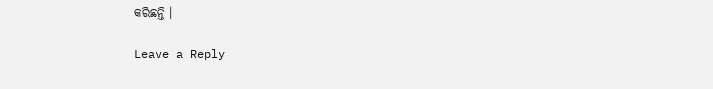କରିଛନ୍ତି ।

Leave a Reply